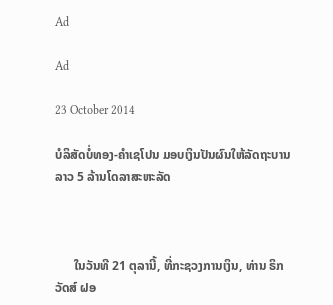Ad

Ad

23 October 2014

ບໍລິສັດບໍ່ທອງ-ຄຳເຊໂປນ ມອບເງິນປັນຜົນໃຫ້ລັດຖະບານລາວ 5 ລ້ານໂດລາສະຫະລັດ



      ໃນວັນທີ 21 ຕຸລານີ້, ທີ່ກະຊວງການເງິນ, ທ່ານ ຣິກ ວັດສ໌ ຝອ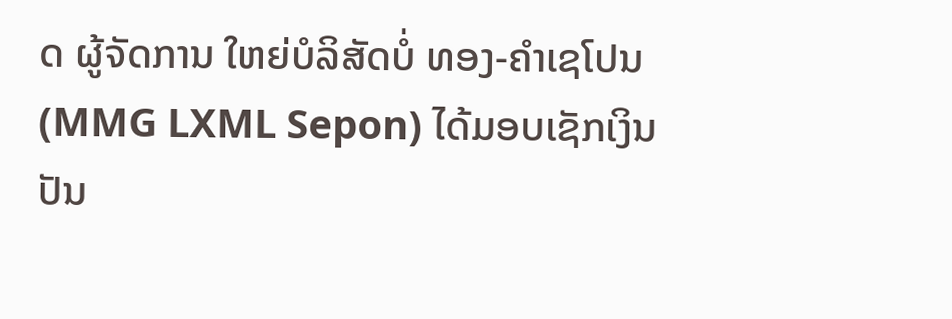ດ ຜູ້ຈັດການ ໃຫຍ່ບໍລິສັດບໍ່ ທອງ-ຄຳເຊໂປນ (MMG LXML Sepon) ໄດ້ມອບເຊັກເງິນ ປັນ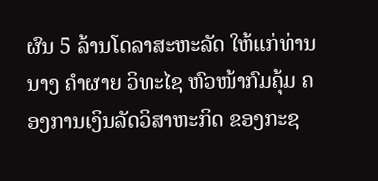ຜົນ 5 ລ້ານໂດລາສະຫະລັດ ໃຫ້ແກ່ທ່ານນາງ ຄຳຜາຍ ວິທະໄຊ ຫົວໜ້າກົມຄຸ້ມ ຄອງການເງິນລັດວິສາຫະກິດ ຂອງກະຊ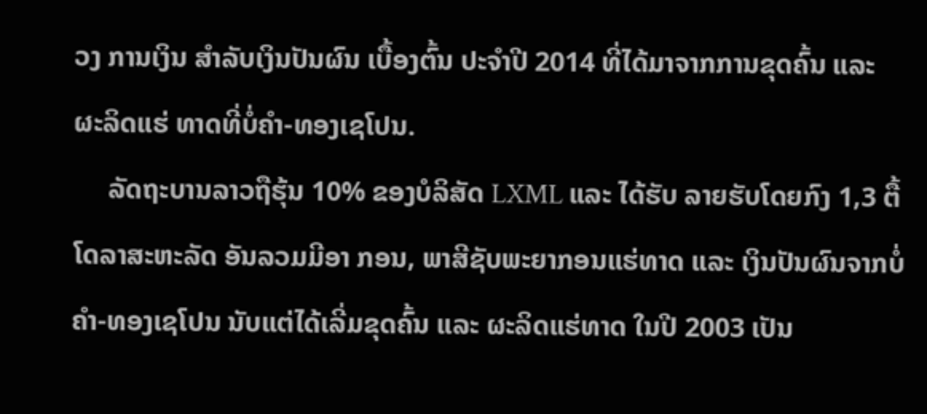ວງ ການເງິນ ສຳລັບເງິນປັນຜົນ ເບື້ອງຕົ້ນ ປະຈຳປີ 2014 ທີ່ໄດ້ມາຈາກການຂຸດຄົ້ນ ແລະ ຜະລິດແຮ່ ທາດທີ່ບໍ່ຄຳ-ທອງເຊໂປນ.
     ລັດຖະບານລາວຖືຮຸ້ນ 10% ຂອງບໍລິສັດ LXML ແລະ ໄດ້ຮັບ ລາຍຮັບໂດຍກົງ 1,3 ຕື້ໂດລາສະຫະລັດ ອັນລວມມີອາ ກອນ, ພາສີຊັບພະຍາກອນແຮ່ທາດ ແລະ ເງິນປັນຜົນຈາກບໍ່ຄຳ-ທອງເຊໂປນ ນັບແຕ່ໄດ້ເລີ່ມຂຸດຄົ້ນ ແລະ ຜະລິດແຮ່ທາດ ໃນປີ 2003 ເປັນ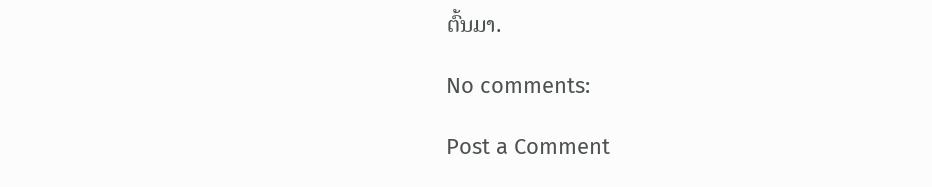ຕົ້ນມາ.

No comments:

Post a Comment